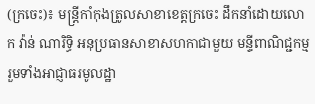(ក្រចេះ)៖ មន្រ្ដីកាំកុងត្រូលសាខាខេត្តក្រចេះ ដឹកនាំដោយលោក វ៉ាន់ ណារិទ្ធិ អនុប្រធានសាខាសហកាជាមួយ មន្ទីពាណិជ្ជកម្ម រួមទាំងអាជ្ញាធរមូលដ្ឋា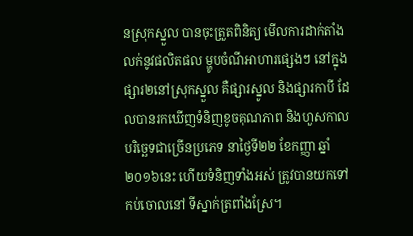នស្រុកស្នួល បានចុះត្រួតពិនិត្យ មើលការដាក់តាំងលក់នូវផលិតផល ម្ហូបចំណីអាហារផ្សេងៗ នៅក្នុងផ្សារ២នៅស្រុកស្នួល គឺផ្សារស្នូល និងផ្សារកាបី ដែលបានរកឃើញទំនិញខូចគុណភាព និងហួសកាលបរិច្ឆេទជាច្រើនប្រភេទ នាថ្ងៃទី២២ ខែកញ្ញា ឆ្នាំ២០១៦នេះ ហើយទំនិញទាំងអស់ ត្រូវបានយកទៅកប់ចោលនៅ ទីស្នាក់ត្រពាំងស្រែ។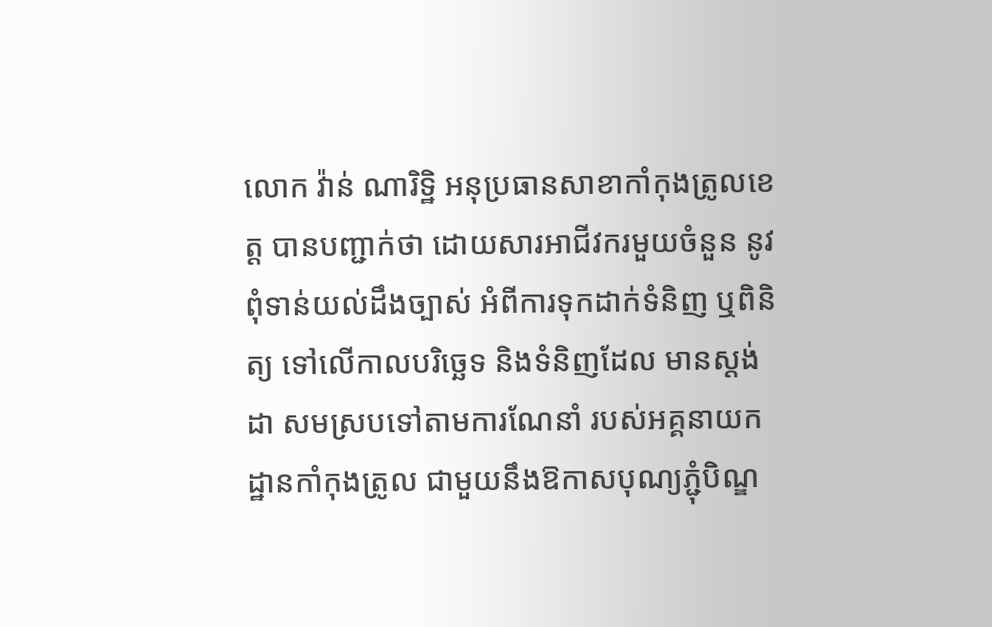លោក វ៉ាន់ ណារិទ្ឋិ អនុប្រធានសាខាកាំកុងត្រូលខេត្ត បានបញ្ជាក់ថា ដោយសារអាជីវករមួយចំនួន នូវពុំទាន់យល់ដឹងច្បាស់ អំពីការទុកដាក់ទំនិញ ឬពិនិត្យ ទៅលើកាលបរិច្ឆេទ និងទំនិញដែល មានស្ដង់ដា សមស្របទៅតាមការណែនាំ របស់អគ្គនាយកដ្ឋានកាំកុងត្រូល ជាមួយនឹងឱកាសបុណ្យភ្ជុំបិណ្ឌ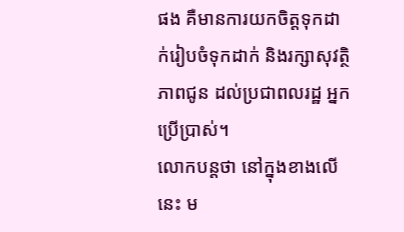ផង គឺមានការយកចិត្តទុកដាក់រៀបចំទុកដាក់ និងរក្សាសុវត្ថិភាពជូន ដល់ប្រជាពលរដ្ឋ អ្នកប្រើប្រាស់។
លោកបន្តថា នៅក្នុងខាងលើនេះ ម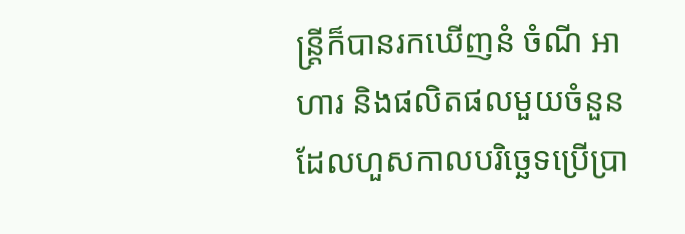ន្ត្រីក៏បានរកឃើញនំ ចំណី អាហារ និងផលិតផលមួយចំនួន ដែលហួសកាលបរិច្ឆេទប្រើប្រា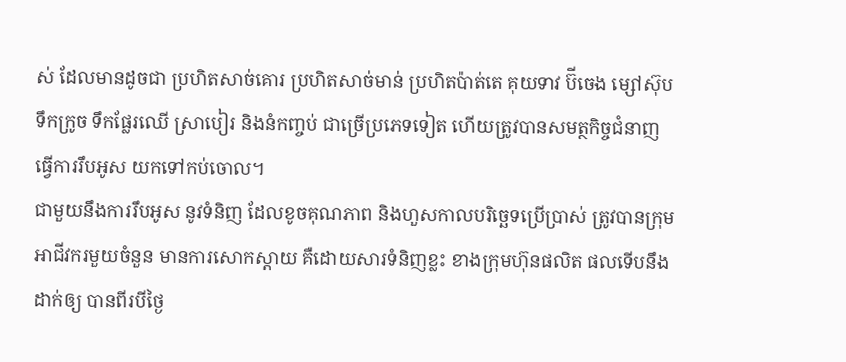ស់ ដែលមានដូចជា ប្រហិតសាច់គោរ ប្រហិតសាច់មាន់ ប្រហិតប៉ាត់តេ គុយទាវ ប៊ីចេង ម្សៅស៊ុប ទឹកក្រូច ទឹកផ្លែរឈើ ស្រាបៀរ និងនំកញ្ចប់ ជាច្រើប្រភេទទៀត ហើយត្រូវបានសមត្ថកិច្ចជំនាញ ធ្វើការរឹបអូស យកទៅកប់ចោល។
ជាមួយនឹងការរឹបអូស នូវទំនិញ ដែលខូចគុណភាព និងហួសកាលបរិច្ឆេទប្រើប្រាស់ ត្រូវបានក្រុមអាជីវករមួយចំនួន មានការសោកស្តាយ គឺដោយសារទំនិញខ្លះ ខាងក្រុមហ៊ុនផលិត ផលទើបនឹងដាក់ឲ្យ បានពីរបីថ្ងៃ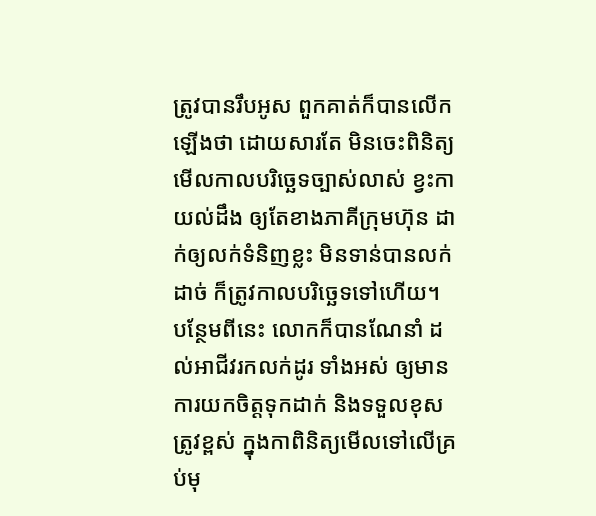ត្រូវបានរឹបអូស ពួកគាត់ក៏បានលើកឡើងថា ដោយសារតែ មិនចេះពិនិត្យមើលកាលបរិច្ឆេទច្បាស់លាស់ ខ្វះកាយល់ដឹង ឲ្យតែខាងភាគីក្រុមហ៊ុន ដាក់ឲ្យលក់ទំនិញខ្លះ មិនទាន់បានលក់ដាច់ ក៏ត្រូវកាលបរិច្ឆេទទៅហើយ។
បន្ថែមពីនេះ លោកក៏បានណែនាំ ដល់អាជីវរកលក់ដូរ ទាំងអស់ ឲ្យមានការយកចិត្តទុកដាក់ និងទទួលខុសត្រូវខ្ពស់ ក្នុងកាពិនិត្យមើលទៅលើគ្រប់មុ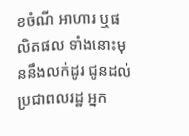ខចំណី អាហារ ឬផលិតផល ទាំងនោះមុននឹងលក់ដូរ ជូនដល់ប្រជាពលរដ្ឋ អ្នក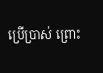ប្រើប្រាស់ ព្រោះ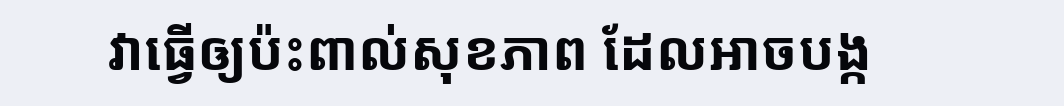វាធ្វើឲ្យប៉ះពាល់សុខភាព ដែលអាចបង្ក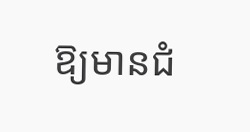ឱ្យមានជំ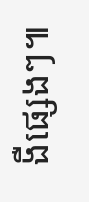ងឺផ្សេងៗ៕